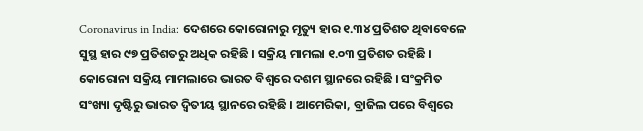Coronavirus in India: ଦେଶରେ କୋରୋନାରୁ ମୃତ୍ୟୁ ହାର ୧.୩୪ ପ୍ରତିଶତ ଥିବାବେଳେ ସୁସ୍ଥ ହାର ୯୭ ପ୍ରତିଶତରୁ ଅଧିକ ରହିଛି । ସକ୍ରିୟ ମାମଲା ୧.୦୩ ପ୍ରତିଶତ ରହିଛି । କୋରୋନା ସକ୍ରିୟ ମାମଲାରେ ଭାରତ ବିଶ୍ୱରେ ଦଶମ ସ୍ଥାନରେ ରହିଛି । ସଂକ୍ରମିତ ସଂଖ୍ୟା ଦୃଷ୍ଟିରୁ ଭାରତ ଦ୍ୱିତୀୟ ସ୍ଥାନରେ ରହିଛି । ଆମେରିକା, ବ୍ରାଜିଲ ପରେ ବିଶ୍ୱରେ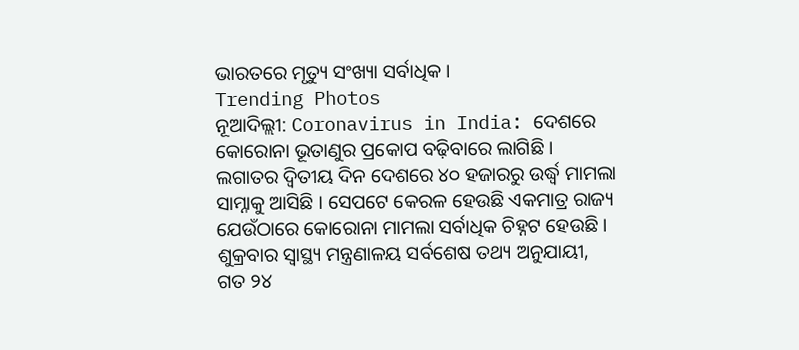ଭାରତରେ ମୃତ୍ୟୁ ସଂଖ୍ୟା ସର୍ବାଧିକ ।
Trending Photos
ନୂଆଦିଲ୍ଲୀ: Coronavirus in India: ଦେଶରେ କୋରୋନା ଭୂତାଣୁର ପ୍ରକୋପ ବଢ଼ିବାରେ ଲାଗିଛି । ଲଗାତର ଦ୍ୱିତୀୟ ଦିନ ଦେଶରେ ୪୦ ହଜାରରୁ ଉର୍ଦ୍ଧ୍ୱ ମାମଲା ସାମ୍ନାକୁ ଆସିଛି । ସେପଟେ କେରଳ ହେଉଛି ଏକମାତ୍ର ରାଜ୍ୟ ଯେଉଁଠାରେ କୋରୋନା ମାମଲା ସର୍ବାଧିକ ଚିହ୍ନଟ ହେଉଛି । ଶୁକ୍ରବାର ସ୍ୱାସ୍ଥ୍ୟ ମନ୍ତ୍ରଣାଳୟ ସର୍ବଶେଷ ତଥ୍ୟ ଅନୁଯାୟୀ, ଗତ ୨୪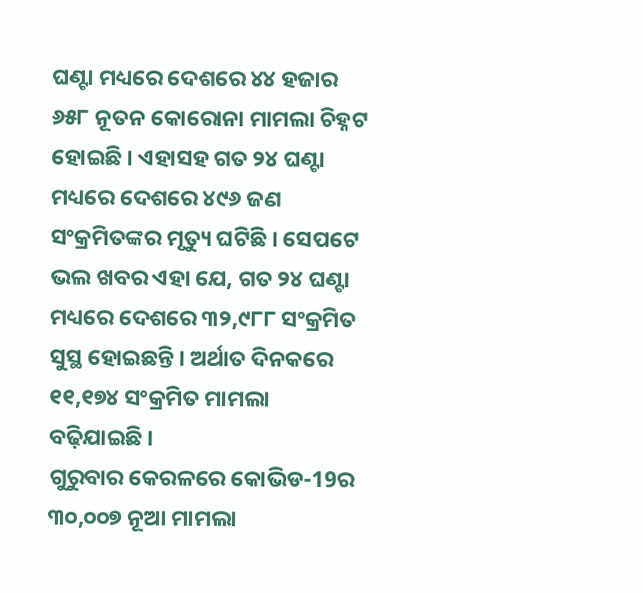ଘଣ୍ଟା ମଧ୍ୟରେ ଦେଶରେ ୪୪ ହଜାର ୬୫୮ ନୂତନ କୋରୋନା ମାମଲା ଚିହ୍ନଟ ହୋଇଛି । ଏହାସହ ଗତ ୨୪ ଘଣ୍ଟା ମଧ୍ୟରେ ଦେଶରେ ୪୯୬ ଜଣ ସଂକ୍ରମିତଙ୍କର ମୃତ୍ୟୁ ଘଟିଛି । ସେପଟେ ଭଲ ଖବର ଏହା ଯେ, ଗତ ୨୪ ଘଣ୍ଟା ମଧ୍ୟରେ ଦେଶରେ ୩୨,୯୮୮ ସଂକ୍ରମିତ ସୁସ୍ଥ ହୋଇଛନ୍ତି । ଅର୍ଥାତ ଦିନକରେ ୧୧,୧୭୪ ସଂକ୍ରମିତ ମାମଲା ବଢ଼ିଯାଇଛି ।
ଗୁରୁବାର କେରଳରେ କୋଭିଡ-19ର ୩୦,୦୦୭ ନୂଆ ମାମଲା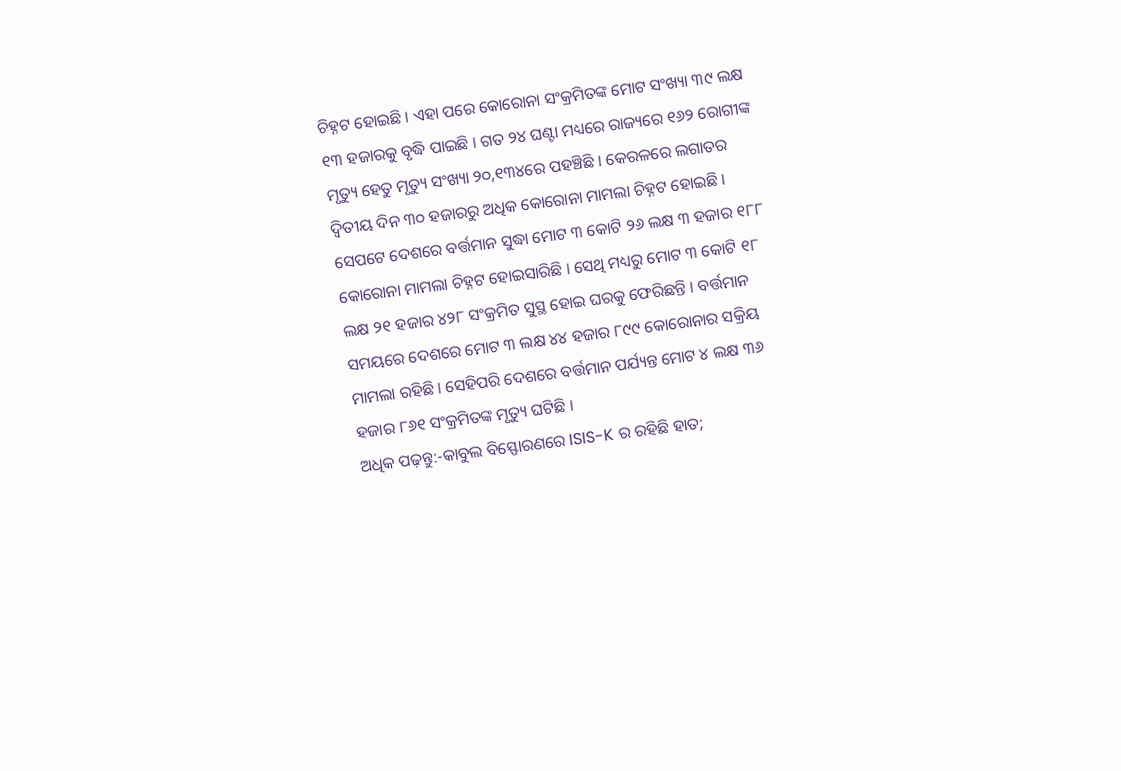ଚିହ୍ନଟ ହୋଇଛି । ଏହା ପରେ କୋରୋନା ସଂକ୍ରମିତଙ୍କ ମୋଟ ସଂଖ୍ୟା ୩୯ ଲକ୍ଷ ୧୩ ହଜାରକୁ ବୃଦ୍ଧି ପାଇଛି । ଗତ ୨୪ ଘଣ୍ଟା ମଧ୍ୟରେ ରାଜ୍ୟରେ ୧୬୨ ରୋଗୀଙ୍କ ମୃତ୍ୟୁ ହେତୁ ମୃତ୍ୟୁ ସଂଖ୍ୟା ୨୦,୧୩୪ରେ ପହଞ୍ଚିଛି । କେରଳରେ ଲଗାତର ଦ୍ୱିତୀୟ ଦିନ ୩୦ ହଜାରରୁ ଅଧିକ କୋରୋନା ମାମଲା ଚିହ୍ନଟ ହୋଇଛି ।
ସେପଟେ ଦେଶରେ ବର୍ତ୍ତମାନ ସୁଦ୍ଧା ମୋଟ ୩ କୋଟି ୨୬ ଲକ୍ଷ ୩ ହଜାର ୧୮୮ କୋରୋନା ମାମଲା ଚିହ୍ନଟ ହୋଇସାରିଛି । ସେଥି ମଧ୍ୟରୁ ମୋଟ ୩ କୋଟି ୧୮ ଲକ୍ଷ ୨୧ ହଜାର ୪୨୮ ସଂକ୍ରମିତ ସୁସ୍ଥ ହୋଇ ଘରକୁ ଫେରିଛନ୍ତି । ବର୍ତ୍ତମାନ ସମୟରେ ଦେଶରେ ମୋଟ ୩ ଲକ୍ଷ ୪୪ ହଜାର ୮୯୯ କୋରୋନାର ସକ୍ରିୟ ମାମଲା ରହିଛି । ସେହିପରି ଦେଶରେ ବର୍ତ୍ତମାନ ପର୍ଯ୍ୟନ୍ତ ମୋଟ ୪ ଲକ୍ଷ ୩୬ ହଜାର ୮୬୧ ସଂକ୍ରମିତଙ୍କ ମୃତ୍ୟୁ ଘଟିଛି ।
ଅଧିକ ପଢ଼ନ୍ତୁ:-କାବୁଲ ବିସ୍ଫୋରଣରେ ISIS-K ର ରହିଛି ହାତ;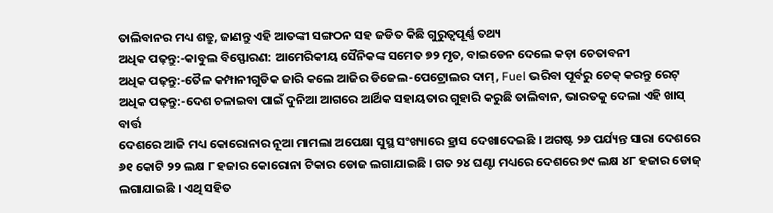ତାଲିବାନର ମଧ୍ୟ ଶତ୍ରୁ, ଜାଣନ୍ତୁ ଏହି ଆତଙ୍କୀ ସଙ୍ଗଠନ ସହ ଜଡିତ କିଛି ଗୁରୁତ୍ୱପୂର୍ଣ୍ଣ ତଥ୍ୟ
ଅଧିକ ପଢ଼ନ୍ତୁ:-କାବୁଲ ବିସ୍ଫୋରଣ: ଆମେରିକୀୟ ସୈନିକଙ୍କ ସମେତ ୭୨ ମୃତ, ବାଇଡେନ ଦେଲେ କଡ଼ା ଚେତାବନୀ
ଅଧିକ ପଢ଼ନ୍ତୁ:-ତୈଳ କମ୍ପାନୀଗୁଡିକ ଜାରି କଲେ ଆଜିର ଡିଜେଲ-ପେଟ୍ରୋଲର ଦାମ୍, Fuel ଭରିବା ପୂର୍ବରୁ ଚେକ୍ କରନ୍ତୁ ରେଟ୍
ଅଧିକ ପଢ଼ନ୍ତୁ:-ଦେଶ ଚଳାଇବା ପାଇଁ ଦୁନିଆ ଆଗରେ ଆର୍ଥିକ ସହାୟତାର ଗୁହାରି କରୁଛି ତାଲିବାନ, ଭାରତକୁ ଦେଲା ଏହି ଖାସ୍ ବାର୍ତ୍ତ
ଦେଶରେ ଆଜି ମଧ୍ୟ କୋରୋନାର ନୂଆ ମାମଲା ଅପେକ୍ଷା ସୁସ୍ଥ ସଂଖ୍ୟାରେ ହ୍ରାସ ଦେଖାଦେଇଛି । ଅଗଷ୍ଟ ୨୬ ପର୍ଯ୍ୟନ୍ତ ସାରା ଦେଶରେ ୬୧ କୋଟି ୨୨ ଲକ୍ଷ ୮ ହଜାର କୋରୋନା ଟିକାର ଡୋଜ ଲଗାଯାଇଛି । ଗତ ୨୪ ଘଣ୍ଟା ମଧ୍ୟରେ ଦେଶରେ ୭୯ ଲକ୍ଷ ୪୮ ହଜାର ଡୋଜ୍ ଲଗାଯାଇଛି । ଏଥି ସହିତ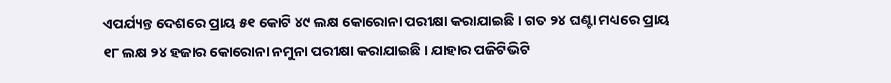ଏପର୍ଯ୍ୟନ୍ତ ଦେଶରେ ପ୍ରାୟ ୫୧ କୋଟି ୪୯ ଲକ୍ଷ କୋରୋନା ପରୀକ୍ଷା କରାଯାଇଛି । ଗତ ୨୪ ଘଣ୍ଟା ମଧ୍ୟରେ ପ୍ରାୟ ୧୮ ଲକ୍ଷ ୨୪ ହଜାର କୋରୋନା ନମୁନା ପରୀକ୍ଷା କରାଯାଇଛି । ଯାହାର ପଜିଟିଭିଟି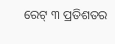ରେଟ୍ ୩ ପ୍ରତିଶତର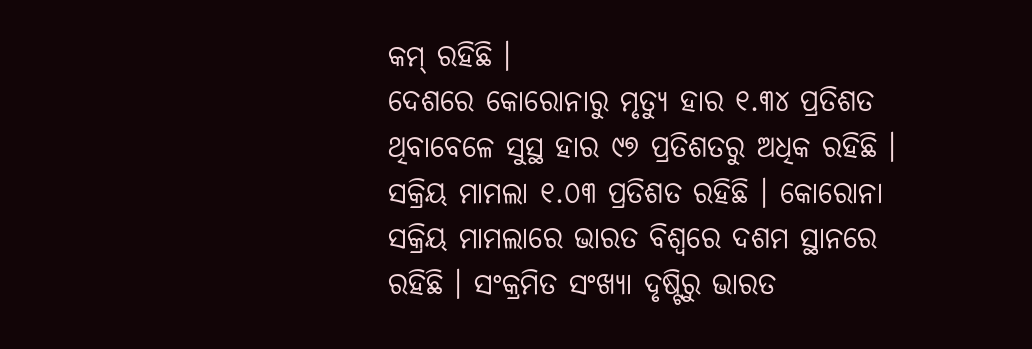କମ୍ ରହିଛି ।
ଦେଶରେ କୋରୋନାରୁ ମୃତ୍ୟୁ ହାର ୧.୩୪ ପ୍ରତିଶତ ଥିବାବେଳେ ସୁସ୍ଥ ହାର ୯୭ ପ୍ରତିଶତରୁ ଅଧିକ ରହିଛି । ସକ୍ରିୟ ମାମଲା ୧.୦୩ ପ୍ରତିଶତ ରହିଛି । କୋରୋନା ସକ୍ରିୟ ମାମଲାରେ ଭାରତ ବିଶ୍ୱରେ ଦଶମ ସ୍ଥାନରେ ରହିଛି । ସଂକ୍ରମିତ ସଂଖ୍ୟା ଦୃଷ୍ଟିରୁ ଭାରତ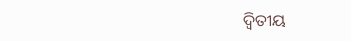ଦ୍ୱିତୀୟ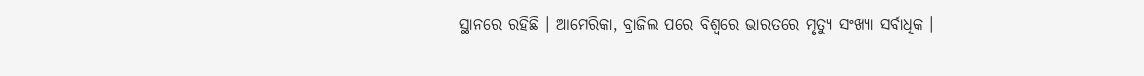ସ୍ଥାନରେ ରହିଛି । ଆମେରିକା, ବ୍ରାଜିଲ ପରେ ବିଶ୍ୱରେ ଭାରତରେ ମୃତ୍ୟୁ ସଂଖ୍ୟା ସର୍ବାଧିକ ।